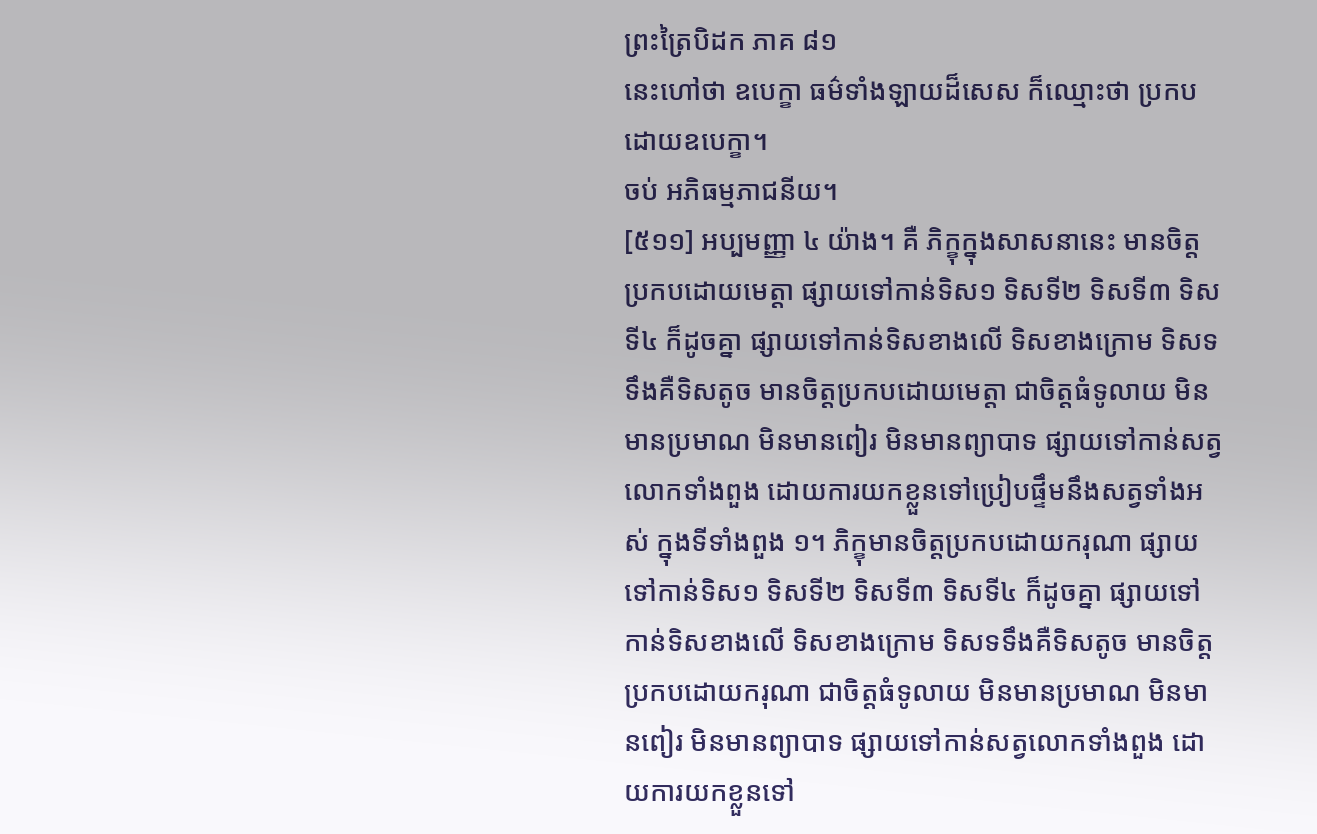ព្រះត្រៃបិដក ភាគ ៨១
នេះហៅថា ឧបេក្ខា ធម៌ទាំងឡាយដ៏សេស ក៏ឈ្មោះថា ប្រកបដោយឧបេក្ខា។
ចប់ អភិធម្មភាជនីយ។
[៥១១] អប្បមញ្ញា ៤ យ៉ាង។ គឺ ភិក្ខុក្នុងសាសនានេះ មានចិត្តប្រកបដោយមេត្តា ផ្សាយទៅកាន់ទិស១ ទិសទី២ ទិសទី៣ ទិសទី៤ ក៏ដូចគ្នា ផ្សាយទៅកាន់ទិសខាងលើ ទិសខាងក្រោម ទិសទទឹងគឺទិសតូច មានចិត្តប្រកបដោយមេត្តា ជាចិត្តធំទូលាយ មិនមានប្រមាណ មិនមានពៀរ មិនមានព្យាបាទ ផ្សាយទៅកាន់សត្វលោកទាំងពួង ដោយការយកខ្លួនទៅប្រៀបផ្ទឹមនឹងសត្វទាំងអស់ ក្នុងទីទាំងពួង ១។ ភិក្ខុមានចិត្តប្រកបដោយករុណា ផ្សាយទៅកាន់ទិស១ ទិសទី២ ទិសទី៣ ទិសទី៤ ក៏ដូចគ្នា ផ្សាយទៅកាន់ទិសខាងលើ ទិសខាងក្រោម ទិសទទឹងគឺទិសតូច មានចិត្តប្រកបដោយករុណា ជាចិត្តធំទូលាយ មិនមានប្រមាណ មិនមានពៀរ មិនមានព្យាបាទ ផ្សាយទៅកាន់សត្វលោកទាំងពួង ដោយការយកខ្លួនទៅ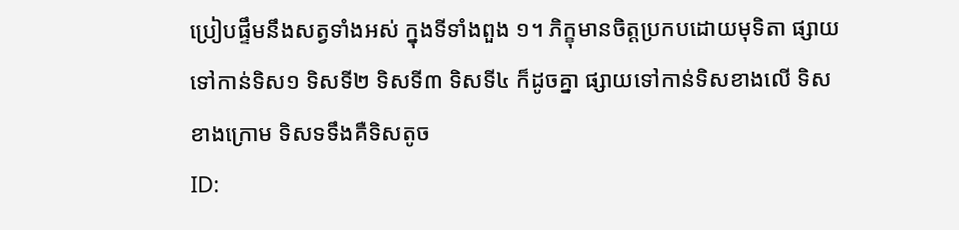ប្រៀបផ្ទឹមនឹងសត្វទាំងអស់ ក្នុងទីទាំងពួង ១។ ភិក្ខុមានចិត្តប្រកបដោយមុទិតា ផ្សាយទៅកាន់ទិស១ ទិសទី២ ទិសទី៣ ទិសទី៤ ក៏ដូចគ្នា ផ្សាយទៅកាន់ទិសខាងលើ ទិសខាងក្រោម ទិសទទឹងគឺទិសតូច
ID: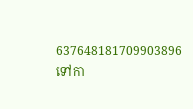637648181709903896
ទៅកា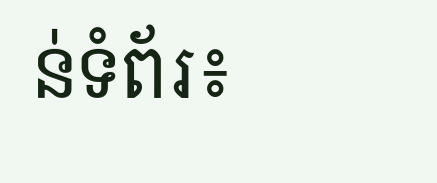ន់ទំព័រ៖